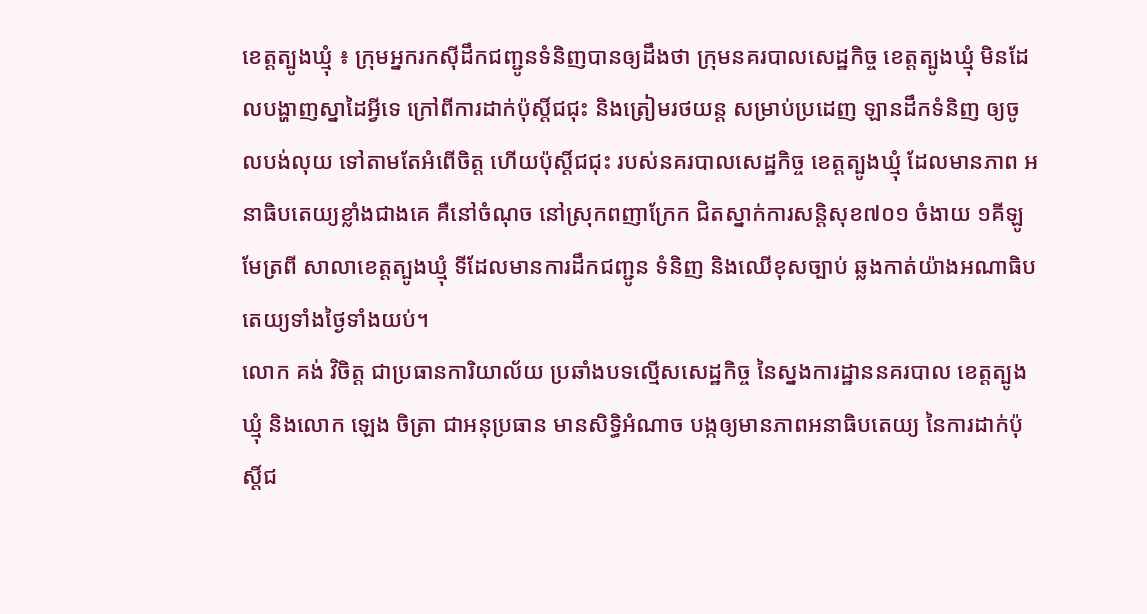ខេត្តត្បូងឃ្មុំ ៖ ក្រុមអ្នករកស៊ីដឹកជញ្ជូនទំនិញបានឲ្យដឹងថា ក្រុមនគរបាលសេដ្ឋកិច្ច ខេត្តត្បូងឃ្មុំ មិនដែលបង្ហាញស្នាដៃអ្វីទេ ក្រៅពីការដាក់ប៉ុស្តិ៍ជជុះ និងត្រៀមរថយន្ត សម្រាប់ប្រដេញ ឡានដឹកទំនិញ ឲ្យចូលបង់លុយ ទៅតាមតែអំពើចិត្ត ហើយប៉ុស្តិ៍ជជុះ របស់នគរបាលសេដ្ឋកិច្ច ខេត្តត្បូងឃ្មុំ ដែលមានភាព អនាធិបតេយ្យខ្លាំងជាងគេ គឺនៅចំណុច នៅស្រុកពញាក្រែក ជិតស្នាក់ការសន្តិសុខ៧០១ ចំងាយ ១គីឡូមែត្រពី សាលាខេត្តត្បូងឃ្មុំ ទីដែលមានការដឹកជញ្ជូន ទំនិញ និងឈើខុសច្បាប់ ឆ្លងកាត់យ៉ាងអណាធិបតេយ្យទាំងថ្ងៃទាំងយប់។
លោក គង់ វិចិត្ត ជាប្រធានការិយាល័យ ប្រឆាំងបទល្មើសសេដ្ឋកិច្ច នៃស្នងការដ្ឋាននគរបាល ខេត្តត្បូងឃ្មុំ និងលោក ឡេង ចិត្រា ជាអនុប្រធាន មានសិទ្ធិអំណាច បង្កឲ្យមានភាពអនាធិបតេយ្យ នៃការដាក់ប៉ុស្តិ៍ជ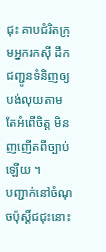ជុះ គាបជំរិតក្រុមអ្នករកស៊ី ដឹកជញ្ជូនទំនិញឲ្យបង់លុយតាមតែអំពើចិត្ត មិនញញើតពីច្បាប់ឡើយ ។
បញ្ជាក់នៅចំណុចប៉ុស្តិ៍ជជុះនោះ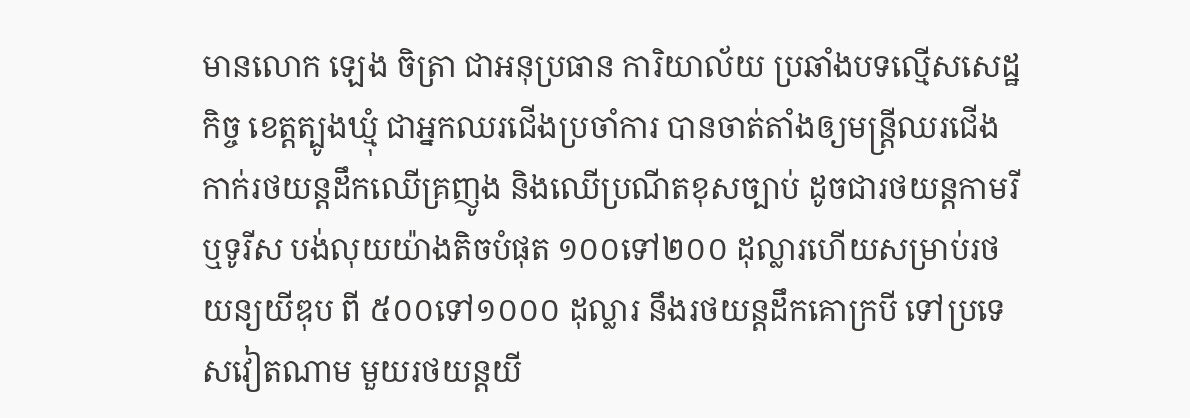មានលោក ឡេង ចិត្រា ជាអនុប្រធាន ការិយាល័យ ប្រឆាំងបទល្មើសសេដ្ឋកិច្ច ខេត្តត្បូងឃ្មុំ ជាអ្នកឈរជើងប្រចាំការ បានចាត់តាំងឲ្យមន្ត្រីឈរជើង កាក់រថយន្តដឹកឈើគ្រញូង និងឈើប្រណីតខុសច្បាប់ ដូចជារថយន្តកាមរីឬទូរីស បង់លុយយ៉ាងតិចបំផុត ១០០ទៅ២០០ ដុល្លារហើយសម្រាប់រថយន្យយីឌុប ពី ៥០០ទៅ១០០០ ដុល្លារ នឹងរថយន្តដឹកគោក្របី ទៅប្រទេសវៀតណាម មួយរថយន្តយី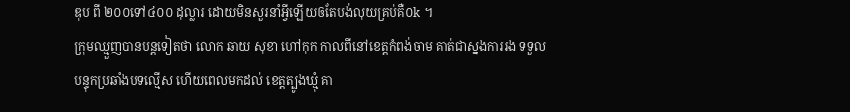ឌុប ពី ២០០ទៅ៤០០ ដុល្លារ ដោយមិនសួរនាំអ្វីឡើយឲតែបង់លុយគ្រប់គឺ០k ។
ក្រុមឈ្មួញបានបន្តទៀតថា លោក ឆាយ សុខា ហៅកុក កាលពីនៅខេត្តកំពង់ចាម គាត់ជាស្នងការរង ទទួលបន្ទុកប្រឆាំងបទល្មើស ហើយពេលមកដល់ ខេត្តត្បូងឃ្មុំ គា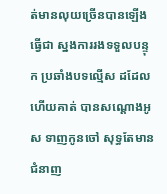ត់មានលុយច្រើនបានឡើងធ្វើជា ស្នងការរងទទួលបន្ទុក ប្រឆាំងបទល្មើស ដដែលហើយគាត់ បានសណ្តោងអូស ទាញកូនចៅ សុទ្ធតែមានជំនាញ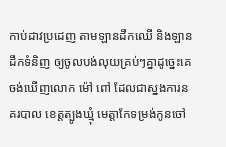កាប់ដាវប្រដេញ តាមឡានដឹកឈើ និងឡានដឹកទំនិញ ឲ្យចូលបង់លុយគ្រប់ៗគ្នាដូច្នេះគេចង់ឃើញលោក ម៉ៅ ពៅ ដែលជាស្នងការនគរបាល ខេត្តត្បូងឃ្មុំ មេត្តាកែទម្រង់កូនចៅ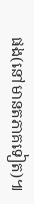ផង(នៅមានតភាគទៀត)៕